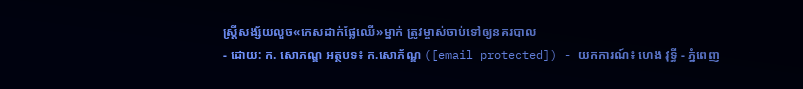ស្ត្រីសង្ស័យលួច«កេសដាក់ផ្លែឈើ»ម្នាក់ ត្រូវម្ចាស់ចាប់ទៅឲ្យនគរបាល
- ដោយ: ក. សោភណ្ឌ អត្ថបទ៖ ក.សោភ័ណ្ឌ ([email protected]) - យកការណ៍៖ ហេង វុទ្ធី - ភ្នំពេញ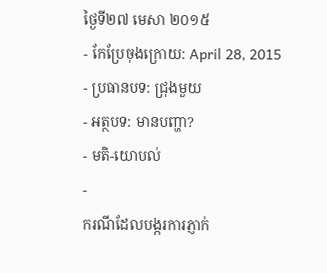ថ្ងៃទី២៧ មេសា ២០១៥
- កែប្រែចុងក្រោយ: April 28, 2015
- ប្រធានបទ: ជ្រុងមួយ
- អត្ថបទ: មានបញ្ហា?
- មតិ-យោបល់
-
ករណីដែលបង្ករការភ្ញាក់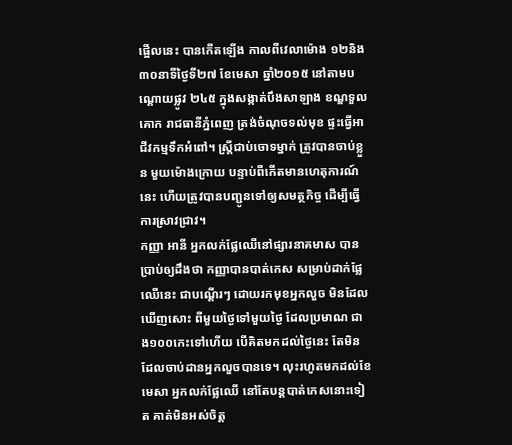ផ្អើលនេះ បានកើតឡើង កាលពីវេលាម៉ោង ១២និង៣០នាទីថ្ងៃទី២៧ ខែមេសា ឆ្នាំ២០១៥ នៅតាមបណ្តោយផ្លូវ ២៤៥ ក្នុងសង្កាត់បឹងសាឡាង ខណ្ឌទួលគោក រាជធានីភ្នំពេញ ត្រង់ចំណុចទល់មុខ ផ្ទះធ្វើអាជីវកម្មទឹកអំពៅ។ ស្រ្តីជាប់ចោទម្នាក់ ត្រូវបានចាប់ខ្លួន មួយម៉ោងក្រោយ បន្ទាប់ពីកើតមានហេតុការណ៍នេះ ហើយត្រូវបានបញ្ជូនទៅឲ្យសមត្ថកិច្ច ដើម្បីធ្វើការស្រាវជ្រាវ។
កញ្ញា អានី អ្នកលក់ផ្លែឈើនៅផ្សារនាគមាស បានប្រាប់ឲ្យដឹងថា កញ្ញាបានបាត់កេស សម្រាប់ដាក់ផ្លែឈើនេះ ជាបណ្តើរៗ ដោយរកមុខអ្នកលួច មិនដែលឃើញសោះ ពីមួយថ្ងៃទៅមួយថ្ងៃ ដែលប្រមាណ ជាង១០០កេះទៅហើយ បើគិតមកដល់ថ្ងៃនេះ តែមិនដែលចាប់ដានអ្នកលួចបានទេ។ លុះរហូតមកដល់ខែមេសា អ្នកលក់ផ្លែឈើ នៅតែបន្តបាត់កេសនោះទៀត គាត់មិនអស់ចិត្ត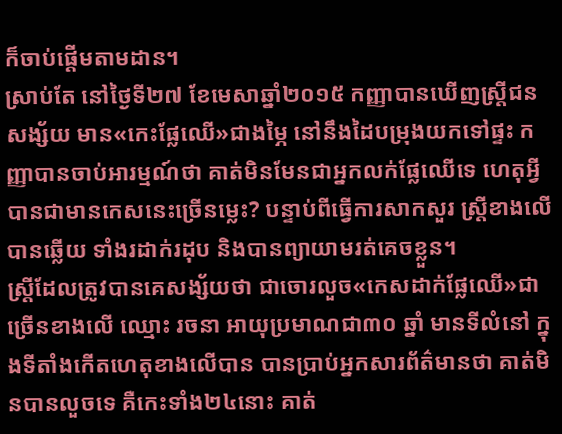ក៏ចាប់ផ្តើមតាមដាន។
ស្រាប់តែ នៅថ្ងៃទី២៧ ខែមេសាឆ្នាំ២០១៥ កញ្ញាបានឃើញស្រ្តីជនសង្ស័យ មាន«កេះផ្លែឈើ»ជាងម្ភៃ នៅនឹងដៃបម្រុងយកទៅផ្ទះ កញ្ញាបានចាប់អារម្មណ៍ថា គាត់មិនមែនជាអ្នកលក់ផ្លែឈើទេ ហេតុអ្វីបានជាមានកេសនេះច្រើនម្លេះ? បន្ទាប់ពីធ្វើការសាកសួរ ស្រ្តីខាងលើបានឆ្លើយ ទាំងរដាក់រដុប និងបានព្យាយាមរត់គេចខ្លួន។
ស្រ្តីដែលត្រូវបានគេសង្ស័យថា ជាចោរលួច«កេសដាក់ផ្លែឈើ»ជាច្រើនខាងលើ ឈ្មោះ រចនា អាយុប្រមាណជា៣០ ឆ្នាំ មានទីលំនៅ ក្នុងទីតាំងកើតហេតុខាងលើបាន បានប្រាប់អ្នកសារព័ត៌មានថា គាត់មិនបានលួចទេ គឺកេះទាំង២៤នោះ គាត់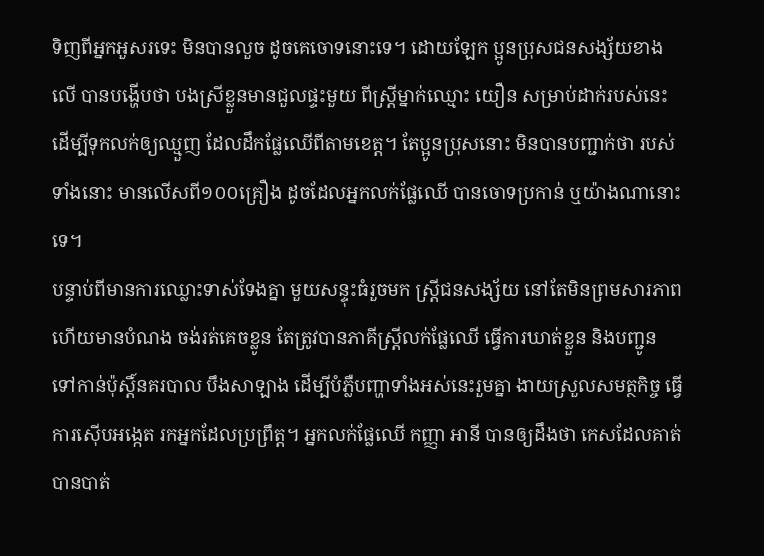ទិញពីអ្នកអួសរទេះ មិនបានលួច ដូចគេចោទនោះទេ។ ដោយឡែក ប្អូនប្រុសជនសង្ស័យខាងលើ បានបង្ហើបថា បងស្រីខ្លួនមានជួលផ្ទះមួយ ពីស្រ្តីម្នាក់ឈ្មោះ យឿន សម្រាប់ដាក់របស់នេះ ដើម្បីទុកលក់ឲ្យឈ្មួញ ដែលដឹកផ្លែឈើពីតាមខេត្ត។ តែប្អូនប្រុសនោះ មិនបានបញ្ជាក់ថា របស់ទាំងនោះ មានលើសពី១០០គ្រឿង ដូចដែលអ្នកលក់ផ្លែឈើ បានចោទប្រកាន់ ឬយ៉ាងណានោះទេ។
បន្ទាប់ពីមានការឈ្លោះទាស់ទែងគ្នា មួយសន្ទុះធំរួចមក ស្រ្តីជនសង្ស័យ នៅតែមិនព្រមសារភាព ហើយមានបំណង ចង់រត់គេចខ្លូន តែត្រូវបានភាគីស្ត្រីលក់ផ្លែឈើ ធ្វើការឃាត់ខ្លួន និងបញ្ជូន ទៅកាន់ប៉ុស្តិ៍នគរបាល បឹងសាឡាង ដើម្បីបំភ្លឺបញ្ហាទាំងអស់នេះរួមគ្នា ងាយស្រួលសមត្ថកិច្ច ធ្វើការស៊ើបអង្កេត រកអ្នកដែលប្រព្រឹត្ត។ អ្នកលក់ផ្លែឈើ កញ្ញា អានី បានឲ្យដឹងថា កេសដែលគាត់បានបាត់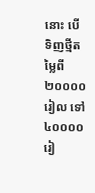នោះ បើទិញថ្មីតម្លៃពី ២០០០០រៀល ទៅ៤០០០០រៀ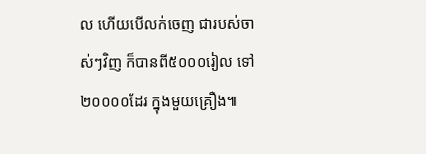ល ហើយបើលក់ចេញ ជារបស់ចាស់ៗវិញ ក៏បានពី៥០០០រៀល ទៅ២០០០០ដែរ ក្នុងមួយគ្រឿង៕